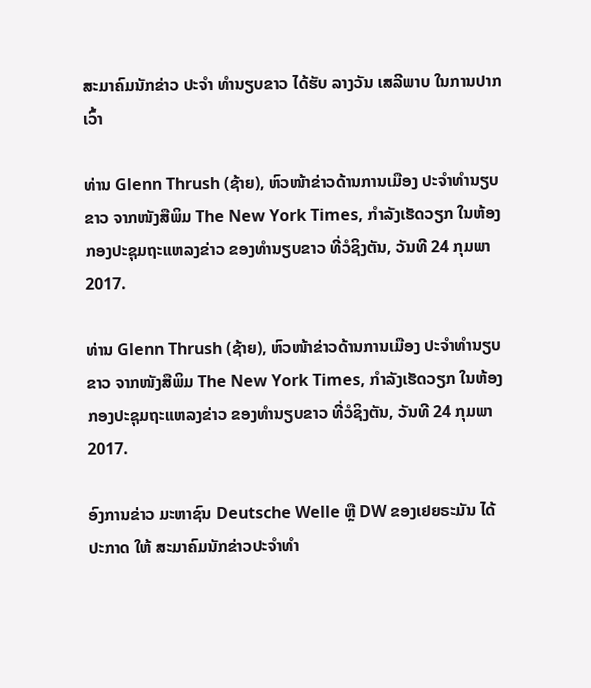ສະມາຄົມນັກຂ່າວ ປະຈຳ ທຳນຽບຂາວ ໄດ້ຮັບ ລາງວັນ ເສລີພາບ ໃນການປາກເວົ້າ

ທ່ານ Glenn Thrush (ຊ້າຍ), ຫົວໜ້າຂ່າວດ້ານການເມືອງ ປະຈຳທຳນຽບຂາວ ຈາກໜັງສືພິມ The New York Times, ກຳລັງເຮັດວຽກ ໃນຫ້ອງກອງປະຊຸມຖະແຫລງຂ່າວ ຂອງທຳນຽບຂາວ ທີ່ວໍຊິງຕັນ, ວັນທີ 24 ກຸມພາ 2017.

ທ່ານ Glenn Thrush (ຊ້າຍ), ຫົວໜ້າຂ່າວດ້ານການເມືອງ ປະຈຳທຳນຽບຂາວ ຈາກໜັງສືພິມ The New York Times, ກຳລັງເຮັດວຽກ ໃນຫ້ອງກອງປະຊຸມຖະແຫລງຂ່າວ ຂອງທຳນຽບຂາວ ທີ່ວໍຊິງຕັນ, ວັນທີ 24 ກຸມພາ 2017.

ອົງການຂ່າວ ມະຫາຊົນ Deutsche Welle ຫຼື DW ຂອງເຢຍຣະມັນ ໄດ້ປະກາດ ໃຫ້ ສະມາຄົມນັກຂ່າວປະຈຳທຳ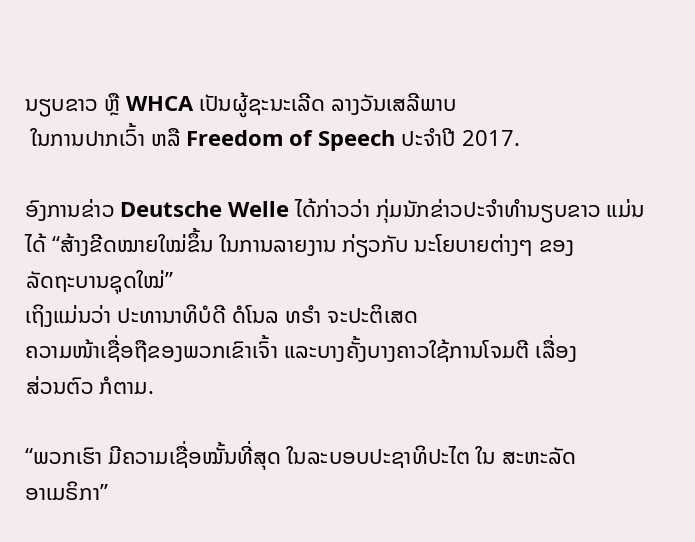ນຽບຂາວ ຫຼື WHCA ເປັນຜູ້ຊະນະເລີດ ລາງວັນເສລີພາບ
 ໃນການປາກເວົ້າ ຫລື Freedom of Speech ປະຈຳປີ 2017.

ອົງການຂ່າວ Deutsche Welle ໄດ້ກ່າວວ່າ ກຸ່ມນັກຂ່າວປະຈຳທຳນຽບຂາວ ແມ່ນ
ໄດ້ “ສ້າງຂີດໝາຍໃໝ່ຂຶ້ນ ໃນການລາຍງານ ກ່ຽວກັບ ນະໂຍບາຍຕ່າງໆ ຂອງ
ລັດຖະບານຊຸດໃໝ່”
ເຖິງແມ່ນວ່າ ປະທານາທິບໍດີ ດໍໂນລ ທຣຳ ຈະປະຕິເສດ
ຄວາມໜ້າເຊື່ອຖືຂອງພວກເຂົາເຈົ້າ ແລະບາງຄັ້ງບາງຄາວໃຊ້ການໂຈມຕີ ເລື່ອງ
ສ່ວນຕົວ ກໍຕາມ.

“ພວກເຮົາ ມີຄວາມເຊື່ອໝັ້ນທີ່ສຸດ ໃນລະບອບປະຊາທິປະໄຕ ໃນ ສະຫະລັດ
ອາເມຣິກາ”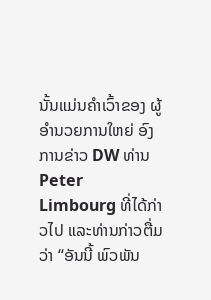ນັ້ນແມ່ນຄຳເວົ້າຂອງ ຜູ້ອຳນວຍການໃຫຍ່ ອົງການຂ່າວ DW ທ່ານ
Peter Limbourg ທີ່ໄດ້ກ່າວໄປ ແລະທ່ານກ່າວຕື່ມວ່າ “ອັນນີ້ ພົວພັນ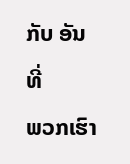ກັບ ອັນທີ່
ພວກເຮົາ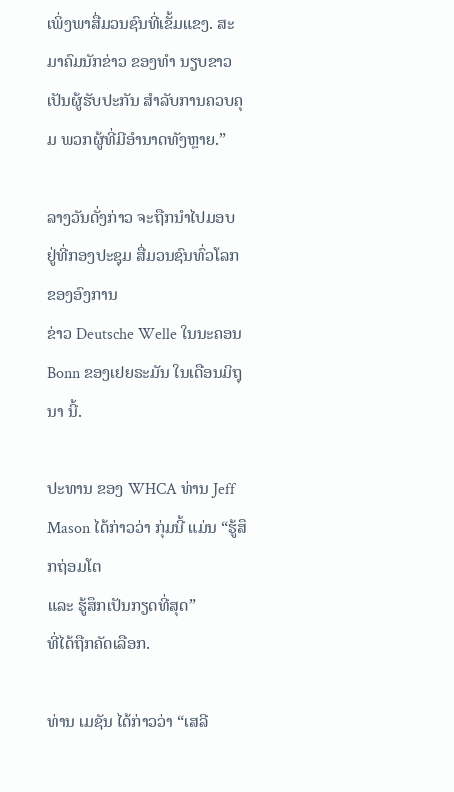ເພິ່ງພາສື່ມວນຊົນທີ່ເຂັ້ມແຂງ. ສະມາຄົມນັກຂ່າວ ຂອງທຳ ນຽບຂາວ
ເປັນຜູ້ຮັບປະກັນ ສຳລັບການຄວບຄຸມ ພວກຜູ້ທີ່ມີອຳນາດທັງຫຼາຍ.”

ລາງວັນດັ່ງກ່າວ ຈະຖືກນຳໄປມອບ ຢູ່ທີ່ກອງປະຊຸມ ສື່ມວນຊົນທົ່ວໂລກ ຂອງອົງການ
ຂ່າວ Deutsche Welle ໃນນະຄອນ Bonn ຂອງເຢຍຣະມັນ ໃນເດືອນມິຖຸນາ ນີ້.

ປະທານ ຂອງ WHCA ທ່ານ Jeff Mason ໄດ້ກ່າວວ່າ ກຸ່ມນີ້ ແມ່ນ “ຮູ້ສຶກຖ່ອມໂຕ
ແລະ ຮູ້ສຶກເປັນກຽດທີ່ສຸດ”
ທີ່ໄດ້ຖືກຄັດເລືອກ.

ທ່ານ ເມຊັນ ໄດ້ກ່າວວ່າ “ເສລີ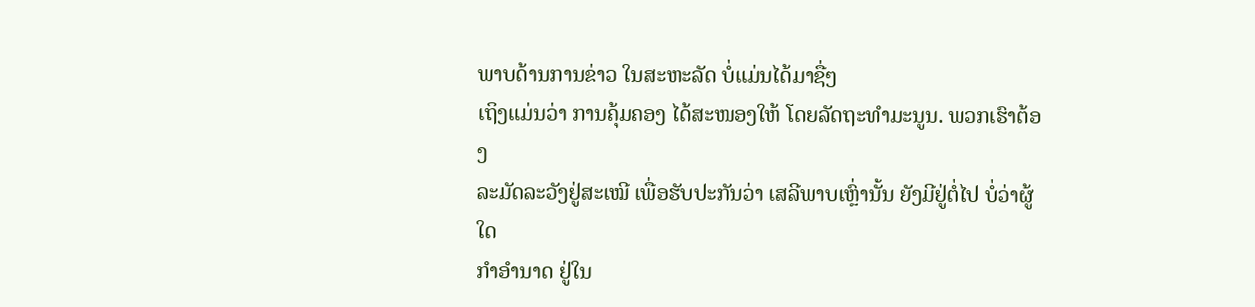ພາບດ້ານການຂ່າວ ໃນສະຫະລັດ ບໍ່ແມ່ນໄດ້ມາຊື່ໆ
ເຖິງແມ່ນວ່າ ການຄຸ້ມຄອງ ໄດ້ສະໜອງໃຫ້ ໂດຍລັດຖະທຳມະນູນ. ພວກເຮົາຕ້ອງ
ລະມັດລະວັງຢູ່ສະເໝີ ເພື່ອຮັບປະກັນວ່າ ເສລີພາບເຫຼົ່ານັ້ນ ຍັງມີຢູ່ຕໍ່ໄປ ບໍ່ວ່າຜູ້ໃດ
ກຳອຳນາດ ຢູ່ໃນ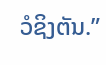ວໍຊິງຕັນ.”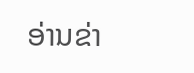ອ່ານຂ່າ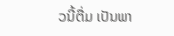ວນີ້ຕື່ມ ເປັນພາ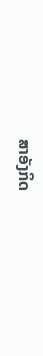ສາອັງກິດ